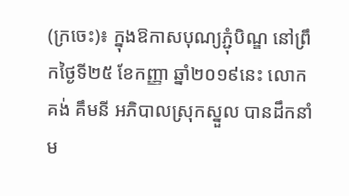(ក្រចេះ)៖ ក្នុងឱកាសបុណ្យភ្ជុំបិណ្ឌ នៅព្រឹកថ្ងៃទី២៥ ខែកញ្ញា ឆ្នាំ២០១៩នេះ លោក គង់ គឹមនី អភិបាលស្រុកស្នួល បានដឹកនាំម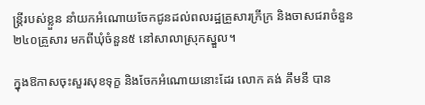ន្រ្តីរបស់ខ្លួន នាំយកអំណោយចែកជូនដល់ពលរដ្ឋគ្រួសារក្រីក្រ និងចាសជរាចំនួន២៤០គ្រួសារ មកពីឃុំចំនួន៥ នៅសាលាស្រុកស្នួល។

ក្នុងឱកាសចុះសួរសុខទុក្ខ និងចែកអំណោយនោះដែរ លោក គង់ គឹមនី បាន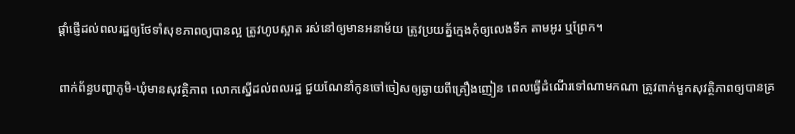ផ្ដាំផ្ញើដល់ពលរដ្ឋឲ្យថែទាំសុខភាពឲ្យបានល្អ ត្រូវហូបស្អាត រស់នៅឲ្យមានអនាម័យ ត្រូវប្រយត្ន័ក្មេងកុំឲ្យលេងទឹក តាមអូរ ឬព្រែក។

ពាក់ព័ន្ធបញ្ហាភូមិ-ឃុំមានសុវត្ថិភាព លោកស្នើដល់ពលរដ្ឋ ជួយណែនាំកូនចៅចៀសឲ្យឆ្ងាយពីគ្រឿងញៀន ពេលធ្វើដំណើរទៅណាមកណា ត្រូវពាក់មួកសុវត្ថិភាពឲ្យបានគ្រ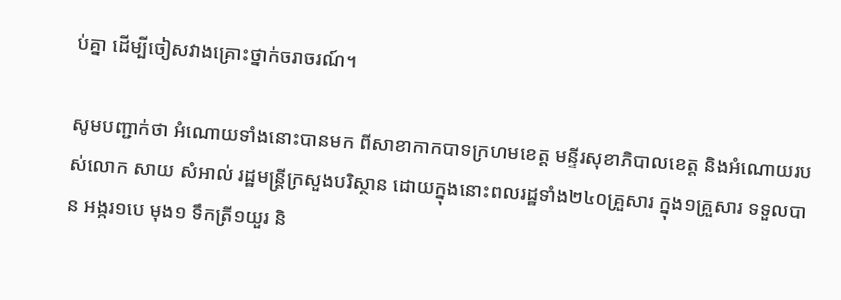ប់គ្នា ដើម្បីចៀសវាងគ្រោះថ្នាក់ចរាចរណ៍។

សូមបញ្ជាក់ថា អំណោយទាំងនោះបានមក ពីសាខាកាកបាទក្រហមខេត្ត មន្ទីរសុខាភិបាលខេត្ត និងអំណោយរបស់លោក សាយ សំអាល់ រដ្ឋមន្រ្តីក្រសួងបរិស្ថាន ដោយក្នុងនោះពលរដ្ឋទាំង២៤០គ្រួសារ ក្នុង១គ្រួសារ ទទួលបាន អង្ករ១បេ មុង១ ទឹកត្រី១យួរ និ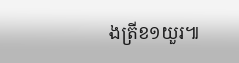ងត្រីខ១យួរ៕